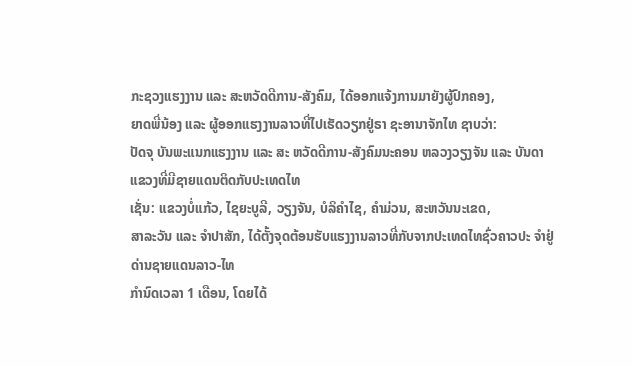ກະຊວງແຮງງານ ແລະ ສະຫວັດດີການ-ສັງຄົມ, ໄດ້ອອກແຈ້ງການມາຍັງຜູ້ປົກຄອງ,
ຍາດພີ່ນ້ອງ ແລະ ຜູ້ອອກແຮງງານລາວທີ່ໄປເຮັດວຽກຢູ່ຣາ ຊະອານາຈັກໄທ ຊາບວ່າ:
ປັດຈຸ ບັນພະແນກແຮງງານ ແລະ ສະ ຫວັດດີການ-ສັງຄົມນະຄອນ ຫລວງວຽງຈັນ ແລະ ບັນດາແຂວງທີ່ມີຊາຍແດນຕິດກັບປະເທດໄທ
ເຊັ່ນ: ແຂວງບໍ່ແກ້ວ, ໄຊຍະບູລີ, ວຽງຈັນ, ບໍລິຄຳໄຊ, ຄຳມ່ວນ, ສະຫວັນນະເຂດ,
ສາລະວັນ ແລະ ຈຳປາສັກ, ໄດ້ຕັ້ງຈຸດຕ້ອນຮັບແຮງງານລາວທີ່ກັບຈາກປະເທດໄທຊົ່ວຄາວປະ ຈຳຢູ່ດ່ານຊາຍແດນລາວ-ໄທ
ກຳນົດເວລາ 1 ເດືອນ, ໂດຍໄດ້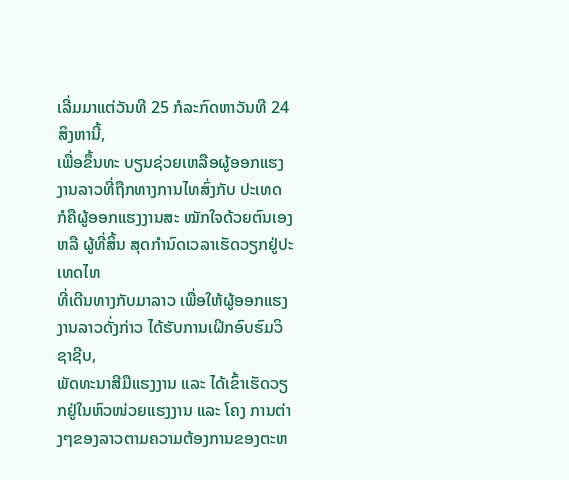ເລີ່ມມາແຕ່ວັນທີ 25 ກໍລະກົດຫາວັນທີ 24 ສິງຫານີ້,
ເພື່ອຂຶ້ນທະ ບຽນຊ່ວຍເຫລືອຜູ້ອອກແຮງງານລາວທີ່ຖືກທາງການໄທສົ່ງກັບ ປະເທດ
ກໍຄືຜູ້ອອກແຮງງານສະ ໝັກໃຈດ້ວຍຕົນເອງ ຫລື ຜູ້ທີ່ສິ້ນ ສຸດກຳນົດເວລາເຮັດວຽກຢູ່ປະເທດໄທ
ທີ່ເດີນທາງກັບມາລາວ ເພື່ອໃຫ້ຜູ້ອອກແຮງງານລາວດັ່ງກ່າວ ໄດ້ຮັບການເຝິກອົບຮົມວິຊາຊີບ,
ພັດທະນາສີມືແຮງງານ ແລະ ໄດ້ເຂົ້າເຮັດວຽກຢູ່ໃນຫົວໜ່ວຍແຮງງານ ແລະ ໂຄງ ການຕ່າງໆຂອງລາວຕາມຄວາມຕ້ອງການຂອງຕະຫ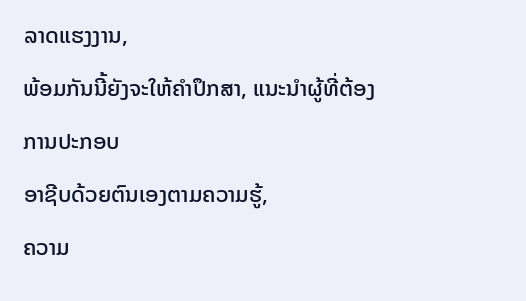ລາດແຮງງານ,
ພ້ອມກັນນີ້ຍັງຈະໃຫ້ຄຳປຶກສາ, ແນະນຳຜູ້ທີ່ຕ້ອງ ການປະກອບ
ອາຊີບດ້ວຍຕົນເອງຕາມຄວາມຮູ້,
ຄວາມ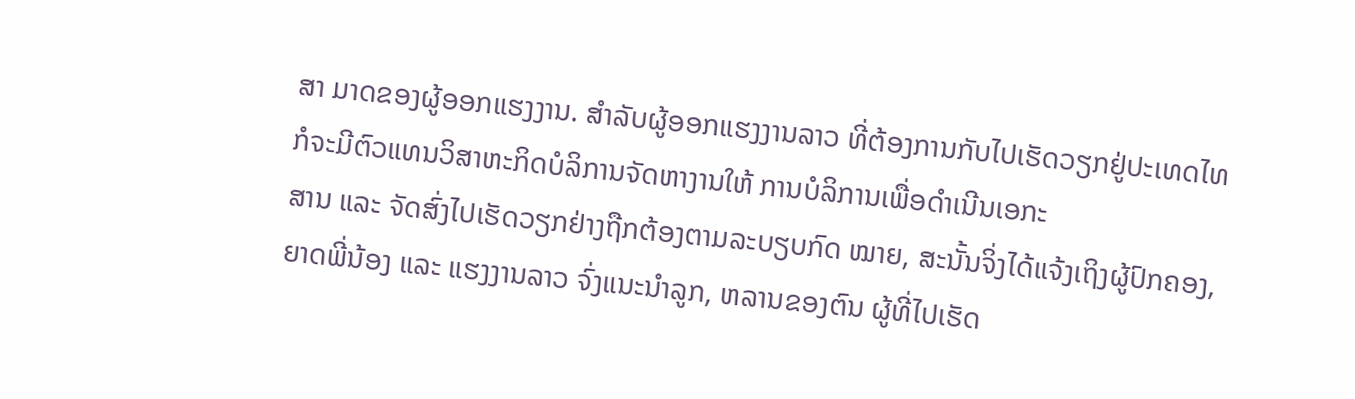ສາ ມາດຂອງຜູ້ອອກແຮງງານ. ສຳລັບຜູ້ອອກແຮງງານລາວ ທີ່ຕ້ອງການກັບໄປເຮັດວຽກຢູ່ປະເທດໄທ
ກໍຈະມີຕົວແທນວິສາຫະກິດບໍລິການຈັດຫາງານໃຫ້ ການບໍລິການເພື່ອດຳເນີນເອກະ
ສານ ແລະ ຈັດສົ່ງໄປເຮັດວຽກຢ່າງຖືກຕ້ອງຕາມລະບຽບກົດ ໝາຍ, ສະນັ້ນຈິ່ງໄດ້ແຈ້ງເຖິງຜູ້ປົກຄອງ,
ຍາດພີ່ນ້ອງ ແລະ ແຮງງານລາວ ຈົ່ງແນະນຳລູກ, ຫລານຂອງຕົນ ຜູ້ທີ່ໄປເຮັດ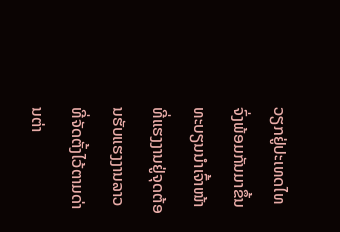ວຽກຢູ່ປະເທດໄທ
ຈົ່ງພ້ອມກັນມາຂຶ້ນ ທະບຽນນຳເຈົ້າໜ້າທີ່ແຮງງານຢູ່ຈຸດຕ້ອນຮັບແຮງງານລາວ
ທີ່ຈັດຕັ້ງໄວ້ຕາມດ່ານຕ່າ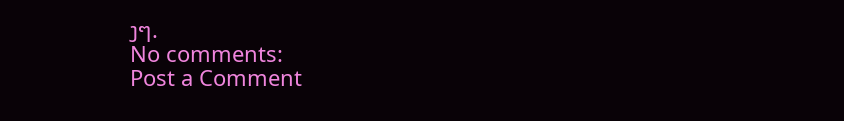ງໆ.
No comments:
Post a Comment